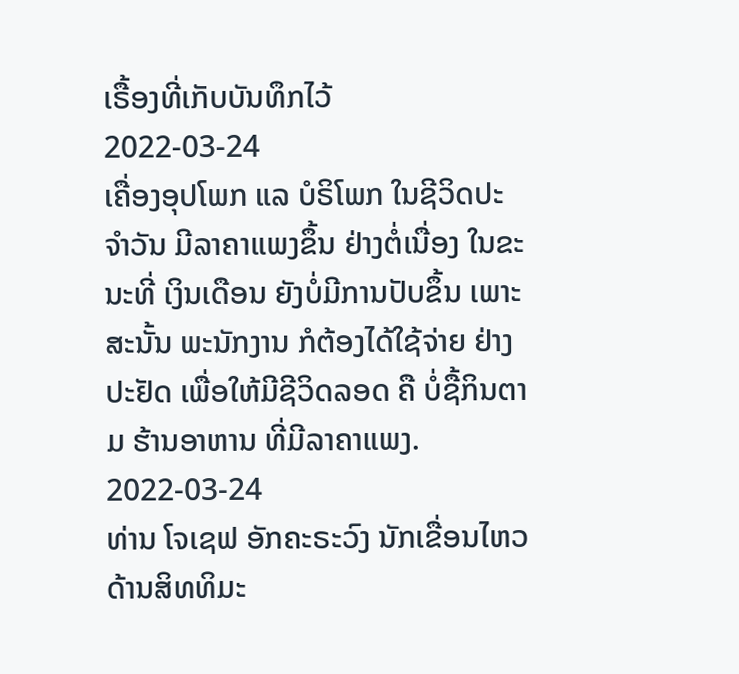ເຣື້ອງທີ່ເກັບບັນທຶກໄວ້
2022-03-24
ເຄື່ອງອຸປໂພກ ແລ ບໍຣິໂພກ ໃນຊີວິດປະຈຳວັນ ມີລາຄາແພງຂຶ້ນ ຢ່າງຕໍ່ເນື່ອງ ໃນຂະນະທີ່ ເງິນເດືອນ ຍັງບໍ່ມີການປັບຂຶ້ນ ເພາະສະນັ້ນ ພະນັກງານ ກໍຕ້ອງໄດ້ໃຊ້ຈ່າຍ ຢ່າງປະຢັດ ເພື່ອໃຫ້ມີຊີວິດລອດ ຄື ບໍ່ຊື້ກິນຕາມ ຮ້ານອາຫານ ທີ່ມີລາຄາແພງ.
2022-03-24
ທ່ານ ໂຈເຊຟ ອັກຄະຣະວົງ ນັກເຂື່ອນໄຫວ ດ້ານສິທທິມະ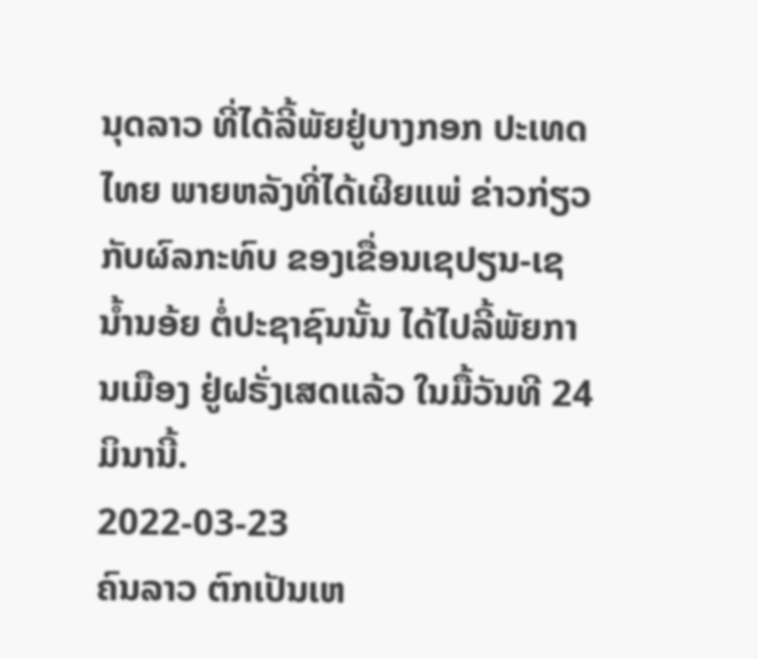ນຸດລາວ ທີ່ໄດ້ລີ້ພັຍຢູ່ບາງກອກ ປະເທດໄທຍ ພາຍຫລັງທີ່ໄດ້ເຜີຍແພ່ ຂ່າວກ່ຽວກັບຜົລກະທົບ ຂອງເຂື່ອນເຊປຽນ-ເຊນໍ້ານອ້ຍ ຕໍ່ປະຊາຊົນນັ້ນ ໄດ້ໄປລີ້ພັຍການເມືອງ ຢູ່ຝຣັ່ງເສດແລ້ວ ໃນມື້ວັນທີ 24 ມິນານີ້.
2022-03-23
ຄົນລາວ ຕົກເປັນເຫ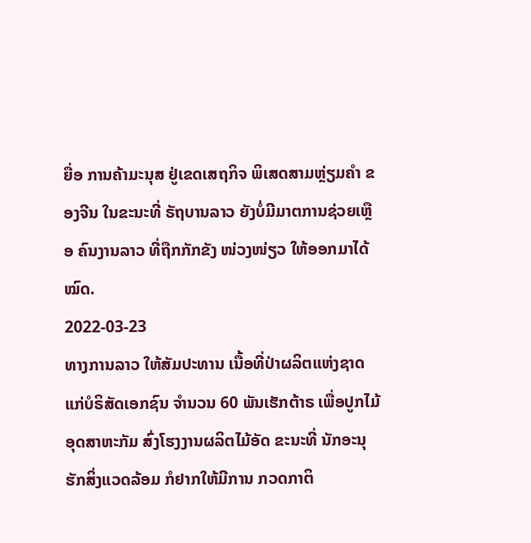ຍື່ອ ການຄ້າມະນຸສ ຢູ່ເຂດເສຖກິຈ ພິເສດສາມຫຼ່ຽມຄຳ ຂອງຈີນ ໃນຂະນະທີ່ ຣັຖບານລາວ ຍັງບໍ່ມີມາຕການຊ່ວຍເຫຼືອ ຄົນງານລາວ ທີ່ຖືກກັກຂັງ ໜ່ວງໜ່ຽວ ໃຫ້ອອກມາໄດ້ໝົດ.
2022-03-23
ທາງການລາວ ໃຫ້ສັມປະທານ ເນື້ອທີ່ປ່າຜລິຕແຫ່ງຊາດ ແກ່ບໍຣິສັດເອກຊົນ ຈຳນວນ 60 ພັນເຮັກຕ້າຣ ເພື່ອປູກໄມ້ອຸດສາຫະກັມ ສົ່ງໂຮງງານຜລິຕໄມ້ອັດ ຂະນະທີ່ ນັກອະນຸຮັກສິ່ງແວດລ້ອມ ກໍຢາກໃຫ້ມີການ ກວດກາຕິ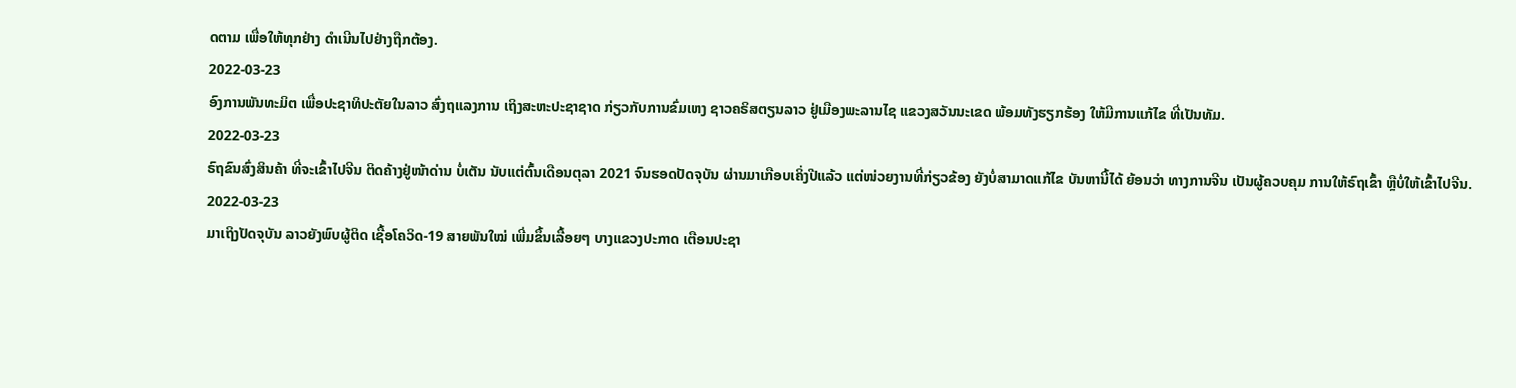ດຕາມ ເພື່ອໃຫ້ທຸກຢ່າງ ດຳເນີນໄປຢ່າງຖືກຕ້ອງ.
2022-03-23
ອົງການພັນທະມິຕ ເພື່ອປະຊາທິປະຕັຍໃນລາວ ສົ່ງຖແລງການ ເຖິງສະຫະປະຊາຊາດ ກ່ຽວກັບການຂົ່ມເຫງ ຊາວຄຣິສຕຽນລາວ ຢູ່ເມືອງພະລານໄຊ ແຂວງສວັນນະເຂດ ພ້ອມທັງຮຽກຮ້ອງ ໃຫ້ມີການແກ້ໄຂ ທີ່ເປັນທັມ.
2022-03-23
ຣົຖຂົນສົ່ງສິນຄ້າ ທີ່ຈະເຂົ້າໄປຈີນ ຕິດຄ້າງຢູ່ໜ້າດ່ານ ບໍ່ເຕັນ ນັບແຕ່ຕົ້ນເດືອນຕຸລາ 2021 ຈົນຮອດປັດຈຸບັນ ຜ່ານມາເກືອບເຄິ່ງປີແລ້ວ ແຕ່ໜ່ວຍງານທີ່ກ່ຽວຂ້ອງ ຍັງບໍ່ສາມາດແກ້ໄຂ ບັນຫານີ້ໄດ້ ຍ້ອນວ່າ ທາງການຈີນ ເປັນຜູ້ຄວບຄຸມ ການໃຫ້ຣົຖເຂົ້າ ຫຼືບໍ່ໃຫ້ເຂົ້າໄປຈີນ.
2022-03-23
ມາເຖິງປັດຈຸບັນ ລາວຍັງພົບຜູ້ຕິດ ເຊື້ອໂຄວິດ-19 ສາຍພັນໃໝ່ ເພີ່ມຂຶ້ນເລື້ອຍໆ ບາງແຂວງປະກາດ ເຕືອນປະຊາ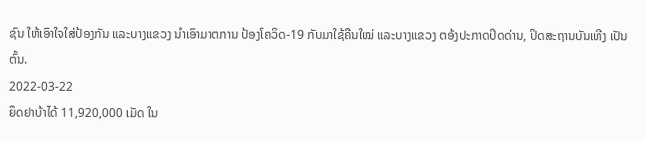ຊົນ ໃຫ້ເອົາໃຈໃສ່ປ້ອງກັນ ແລະບາງແຂວງ ນຳເອົາມາຕການ ປ້ອງໂຄວິດ-19 ກັບມາໃຊ້ຄືນໃໝ່ ແລະບາງແຂວງ ຕອ້ງປະກາດປິດດ່ານ, ປິດສະຖານບັນເທີງ ເປັນຕົ້ນ.
2022-03-22
ຍຶດຢາບ້າໄດ້ 11,920,000 ເມັດ ໃນ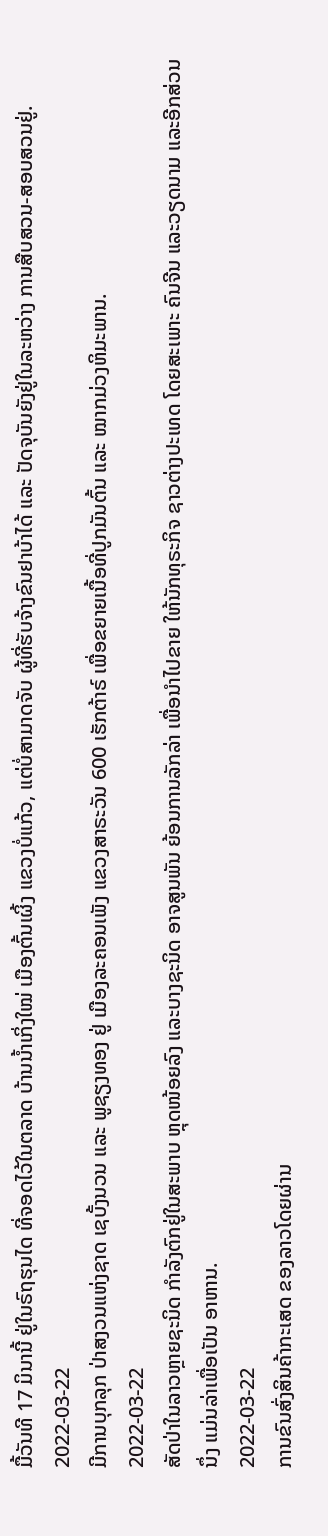ມື້ວັນທີ 17 ມິນານີ້ ຢູ່ໃນຣົຖຮຸນໄດ ທີ່ຈອດໄວ້ໃນຕລາດ ບ້ານນໍ້າເກິ່ງໃໝ່ ເມືອງຕົ້ນເຜິ້ງ ແຂວງບໍ່ແກ້ວ, ແຕ່ບໍ່ສາມາດຈັບ ຜູ້ທີ່ຮັບຈ້າງຂົນຢາບ້າໄດ້ ແລະ ປັດຈຸບັນຍັງຢູ່ໃນລະຫວ່າງ ການສືບສວນ-ສອບສວນຢູ່.
2022-03-22
ມີການບຸກລຸກ ປ່າສງວນແຫ່ງຊາດ ເຊບັ້ງນວນ ແລະ ພູຊຽງທອງ ຢູ່ ເມືອງລະຄອນເພັງ ແຂວງສາຣະວັນ 600 ເຮັກຕ້າຣ໌ ເພື່ອຂຍາຍເນື້ອທີ່ປູກມັນຕົ້ນ ແລະ ໝາກມ່ວງຫິມະພານ.
2022-03-22
ສັດປ່າໃນລາວຫຼາຍຊະນິດ ກໍາລັງຕົກຢູ່ໃນສະພາບ ຫຼຸດໜ້ອຍລົງ ແລະບາງຊະນິດ ອາຈສູນພັນ ຍ້ອນການລັກລ່າ ເພື່ອນໍາໄປຂາຍ ໃຫ້ນັກທຸຣະກິຈ ຊາວຕ່າງປະເທດ ໂດຍສະເພາະ ຄົນຈີນ ແລະວຽດນາມ ແລະອີກສ່ວນນຶ່ງ ແມ່ນລ່າເພື່ອເປັນ ອາຫານ.
2022-03-22
ການຂົນສົ່ງສິນຄ້າກະເສດ ຂອງລາວໂດຍຜ່ານ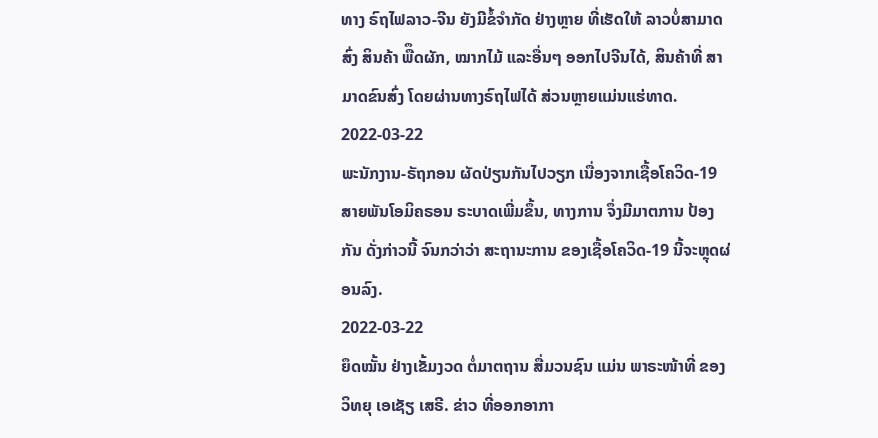ທາງ ຣົຖໄຟລາວ-ຈີນ ຍັງມີຂໍ້ຈຳກັດ ຢ່າງຫຼາຍ ທີ່ເຮັດໃຫ້ ລາວບໍ່ສາມາດສົ່ງ ສິນຄ້າ ພືຶດຜັກ, ໝາກໄມ້ ແລະອື່ນໆ ອອກໄປຈີນໄດ້, ສິນຄ້າທີ່ ສາມາດຂົນສົ່ງ ໂດຍຜ່ານທາງຣົຖໄຟໄດ້ ສ່ວນຫຼາຍແມ່ນແຮ່ທາດ.
2022-03-22
ພະນັກງານ-ຣັຖກອນ ຜັດປ່ຽນກັນໄປວຽກ ເນື່ອງຈາກເຊື້ອໂຄວິດ-19 ສາຍພັນໂອມິຄຣອນ ຣະບາດເພີ່ມຂຶ້ນ, ທາງການ ຈຶ່ງມີມາຕການ ປ້ອງກັນ ດັ່ງກ່າວນີ້ ຈົນກວ່າວ່າ ສະຖານະການ ຂອງເຊື້ອໂຄວິດ-19 ນີ້ຈະຫຼຸດຜ່ອນລົງ.
2022-03-22
ຍຶດໝັ້ນ ຢ່າງເຂັ້ມງວດ ຕໍ່ມາຕຖານ ສື່ມວນຊົນ ແມ່ນ ພາຣະໜ້າທີ່ ຂອງ ວິທຍຸ ເອເຊັຽ ເສຣີ. ຂ່າວ ທີ່ອອກອາກາ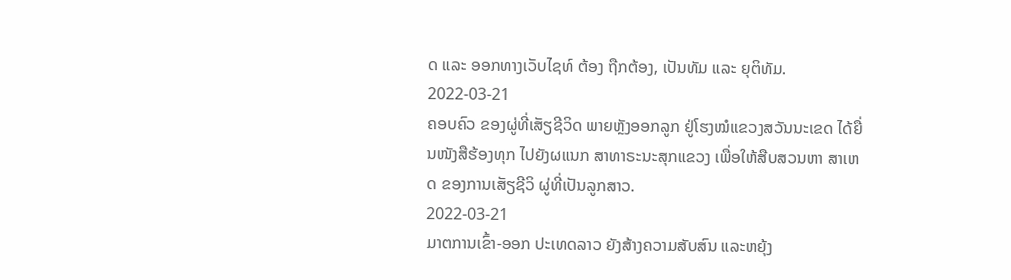ດ ແລະ ອອກທາງເວັບໄຊທ໌ ຕ້ອງ ຖືກຕ້ອງ, ເປັນທັມ ແລະ ຍຸຕິທັມ.
2022-03-21
ຄອບຄົວ ຂອງຜູ່ທີ່ເສັຽຊີວິດ ພາຍຫຼັງອອກລູກ ຢູ່ໂຮງໝໍແຂວງສວັນນະເຂດ ໄດ້ຍື່ນໜັງສືຮ້ອງທຸກ ໄປຍັງຜແນກ ສາທາຣະນະສຸກແຂວງ ເພື່ອໃຫ້ສືບສວນຫາ ສາເຫດ ຂອງການເສັຽຊີວິ ຜູ່ທີ່ເປັນລູກສາວ.
2022-03-21
ມາຕການເຂົ້າ-ອອກ ປະເທດລາວ ຍັງສ້າງຄວາມສັບສົນ ແລະຫຍຸ້ງ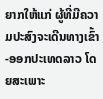ຍາກໃຫ້ແກ່ ຜູ້ທີ່ມີຄວາມປະສົງຈະເດີນທາງເຂົ້າ-ອອກປະເທດລາວ ໂດຍສະເພາະ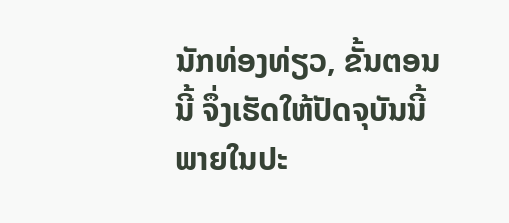ນັກທ່ອງທ່ຽວ, ຂັ້ນຕອນນີ້ ຈຶ່ງເຮັດໃຫ້ປັດຈຸບັນນີ້ ພາຍໃນປະ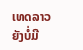ເທດລາວ ຍັງບໍ່ມີ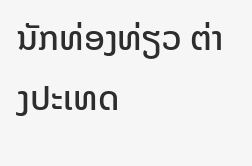ນັກທ່ອງທ່ຽວ ຕ່າງປະເທດ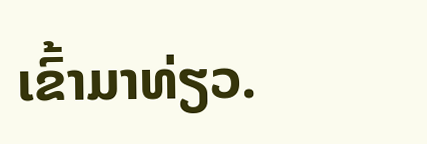ເຂົ້າມາທ່ຽວ.